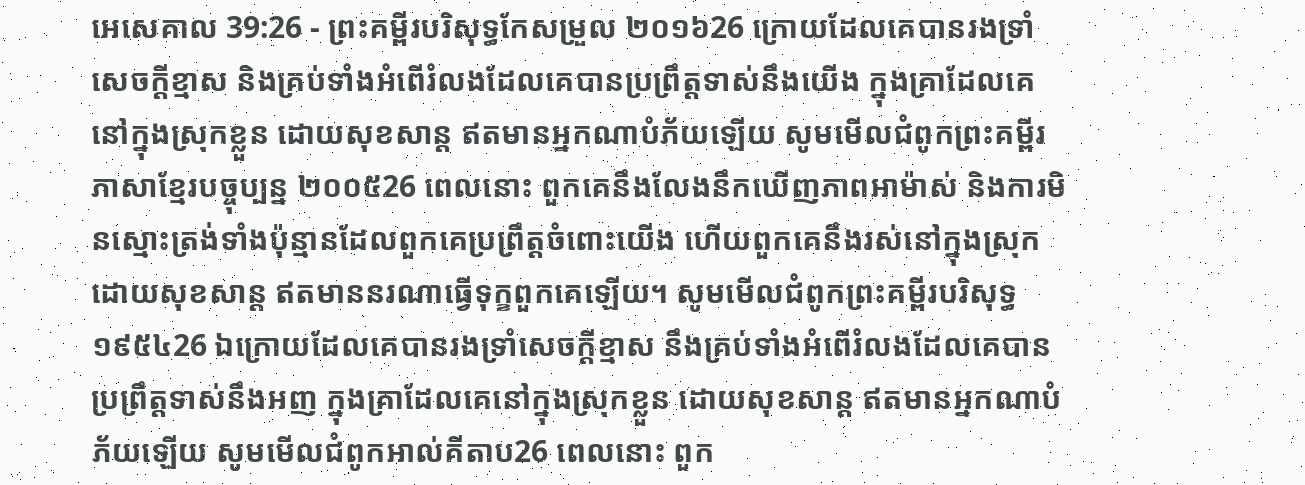អេសេគាល 39:26 - ព្រះគម្ពីរបរិសុទ្ធកែសម្រួល ២០១៦26 ក្រោយដែលគេបានរងទ្រាំសេចក្ដីខ្មាស និងគ្រប់ទាំងអំពើរំលងដែលគេបានប្រព្រឹត្តទាស់នឹងយើង ក្នុងគ្រាដែលគេនៅក្នុងស្រុកខ្លួន ដោយសុខសាន្ត ឥតមានអ្នកណាបំភ័យឡើយ សូមមើលជំពូកព្រះគម្ពីរភាសាខ្មែរបច្ចុប្បន្ន ២០០៥26 ពេលនោះ ពួកគេនឹងលែងនឹកឃើញភាពអាម៉ាស់ និងការមិនស្មោះត្រង់ទាំងប៉ុន្មានដែលពួកគេប្រព្រឹត្តចំពោះយើង ហើយពួកគេនឹងរស់នៅក្នុងស្រុកដោយសុខសាន្ត ឥតមាននរណាធ្វើទុក្ខពួកគេឡើយ។ សូមមើលជំពូកព្រះគម្ពីរបរិសុទ្ធ ១៩៥៤26 ឯក្រោយដែលគេបានរងទ្រាំសេចក្ដីខ្មាស នឹងគ្រប់ទាំងអំពើរំលងដែលគេបានប្រព្រឹត្តទាស់នឹងអញ ក្នុងគ្រាដែលគេនៅក្នុងស្រុកខ្លួន ដោយសុខសាន្ត ឥតមានអ្នកណាបំភ័យឡើយ សូមមើលជំពូកអាល់គីតាប26 ពេលនោះ ពួក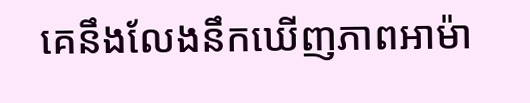គេនឹងលែងនឹកឃើញភាពអាម៉ា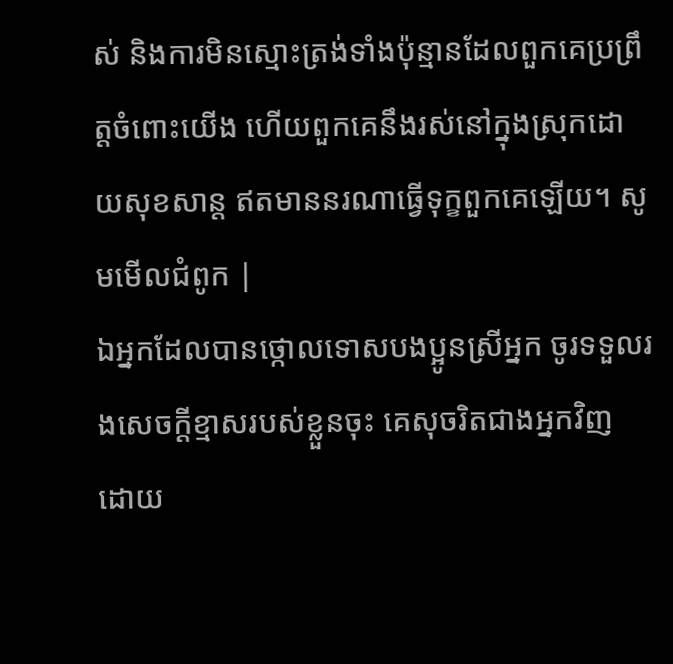ស់ និងការមិនស្មោះត្រង់ទាំងប៉ុន្មានដែលពួកគេប្រព្រឹត្តចំពោះយើង ហើយពួកគេនឹងរស់នៅក្នុងស្រុកដោយសុខសាន្ត ឥតមាននរណាធ្វើទុក្ខពួកគេឡើយ។ សូមមើលជំពូក |
ឯអ្នកដែលបានថ្កោលទោសបងប្អូនស្រីអ្នក ចូរទទួលរងសេចក្ដីខ្មាសរបស់ខ្លួនចុះ គេសុចរិតជាងអ្នកវិញ ដោយ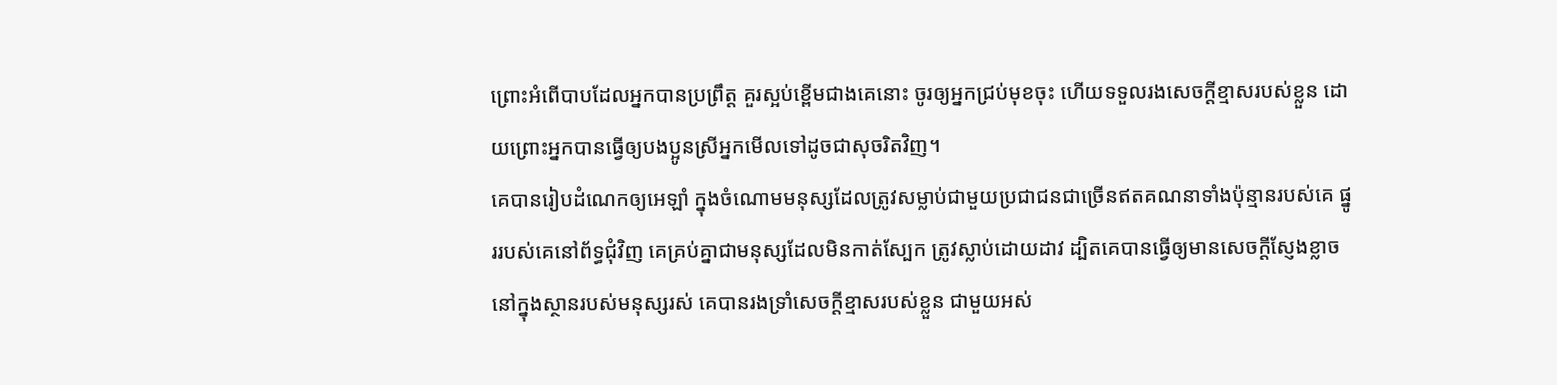ព្រោះអំពើបាបដែលអ្នកបានប្រព្រឹត្ត គួរស្អប់ខ្ពើមជាងគេនោះ ចូរឲ្យអ្នកជ្រប់មុខចុះ ហើយទទួលរងសេចក្ដីខ្មាសរបស់ខ្លួន ដោយព្រោះអ្នកបានធ្វើឲ្យបងប្អូនស្រីអ្នកមើលទៅដូចជាសុចរិតវិញ។
គេបានរៀបដំណេកឲ្យអេឡាំ ក្នុងចំណោមមនុស្សដែលត្រូវសម្លាប់ជាមួយប្រជាជនជាច្រើនឥតគណនាទាំងប៉ុន្មានរបស់គេ ផ្នូររបស់គេនៅព័ទ្ធជុំវិញ គេគ្រប់គ្នាជាមនុស្សដែលមិនកាត់ស្បែក ត្រូវស្លាប់ដោយដាវ ដ្បិតគេបានធ្វើឲ្យមានសេចក្ដីស្ញែងខ្លាច នៅក្នុងស្ថានរបស់មនុស្សរស់ គេបានរងទ្រាំសេចក្ដីខ្មាសរបស់ខ្លួន ជាមួយអស់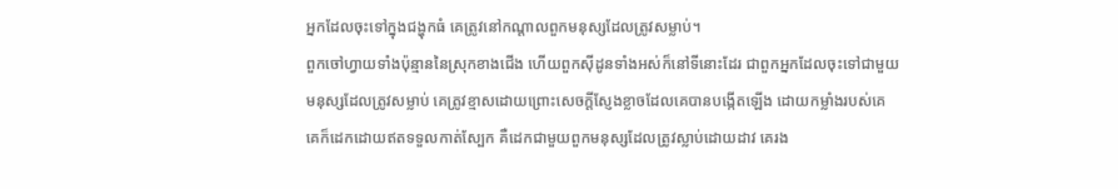អ្នកដែលចុះទៅក្នុងជង្ហុកធំ គេត្រូវនៅកណ្ដាលពួកមនុស្សដែលត្រូវសម្លាប់។
ពួកចៅហ្វាយទាំងប៉ុន្មាននៃស្រុកខាងជើង ហើយពួកស៊ីដូនទាំងអស់ក៏នៅទីនោះដែរ ជាពួកអ្នកដែលចុះទៅជាមួយមនុស្សដែលត្រូវសម្លាប់ គេត្រូវខ្មាសដោយព្រោះសេចក្ដីស្ញែងខ្លាចដែលគេបានបង្កើតឡើង ដោយកម្លាំងរបស់គេ គេក៏ដេកដោយឥតទទួលកាត់ស្បែក គឺដេកជាមួយពួកមនុស្សដែលត្រូវស្លាប់ដោយដាវ គេរង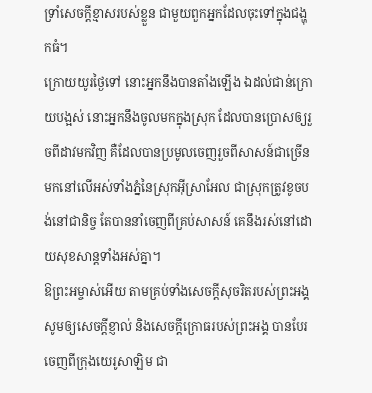ទ្រាំសេចក្ដីខ្មាសរបស់ខ្លួន ជាមួយពួកអ្នកដែលចុះទៅក្នុងជង្ហុកធំ។
ក្រោយយូរថ្ងៃទៅ នោះអ្នកនឹងបានតាំងឡើង ឯដល់ជាន់ក្រោយបង្អស់ នោះអ្នកនឹងចូលមកក្នុងស្រុក ដែលបានប្រោសឲ្យរួចពីដាវមកវិញ គឺដែលបានប្រមូលចេញរួចពីសាសន៍ជាច្រើន មកនៅលើអស់ទាំងភ្នំនៃស្រុកអ៊ីស្រាអែល ជាស្រុកត្រូវខូចបង់នៅជានិច្ច តែបាននាំចេញពីគ្រប់សាសន៍ គេនឹងរស់នៅដោយសុខសាន្តទាំងអស់គ្នា។
ឱព្រះអម្ចាស់អើយ តាមគ្រប់ទាំងសេចក្ដីសុចរិតរបស់ព្រះអង្គ សូមឲ្យសេចក្ដីខ្ញាល់ និងសេចក្ដីក្រោធរបស់ព្រះអង្គ បានបែរចេញពីក្រុងយេរូសាឡិម ជា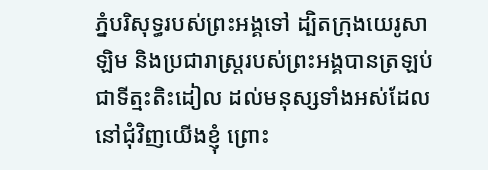ភ្នំបរិសុទ្ធរបស់ព្រះអង្គទៅ ដ្បិតក្រុងយេរូសាឡិម និងប្រជារាស្ត្ររបស់ព្រះអង្គបានត្រឡប់ជាទីត្មះតិះដៀល ដល់មនុស្សទាំងអស់ដែលនៅជុំវិញយើងខ្ញុំ ព្រោះ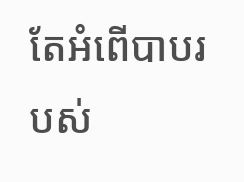តែអំពើបាបរបស់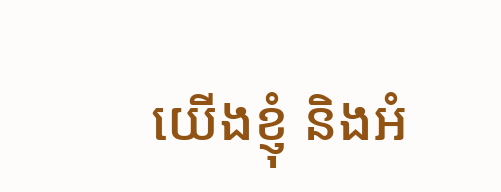យើងខ្ញុំ និងអំ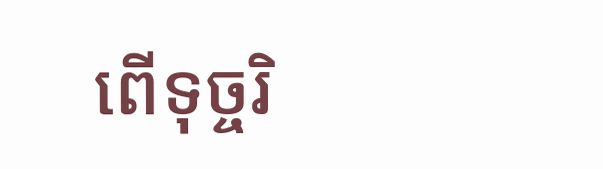ពើទុច្ចរិ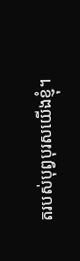តរបស់បុព្វបុរសយើងខ្ញុំ។